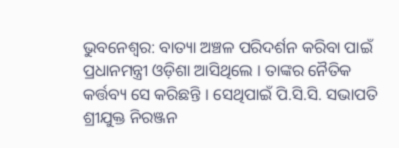ଭୁବନେଶ୍ୱର: ବାତ୍ୟା ଅଞ୍ଚଳ ପରିଦର୍ଶନ କରିବା ପାଇଁ ପ୍ରଧାନମନ୍ତ୍ରୀ ଓଡ଼ିଶା ଆସିଥିଲେ । ତାଙ୍କର ନୈତିକ କର୍ତ୍ତବ୍ୟ ସେ କରିଛନ୍ତି । ସେଥିପାଇଁ ପି.ସି.ସି. ସଭାପତି ଶ୍ରୀଯୁକ୍ତ ନିରଞ୍ଜନ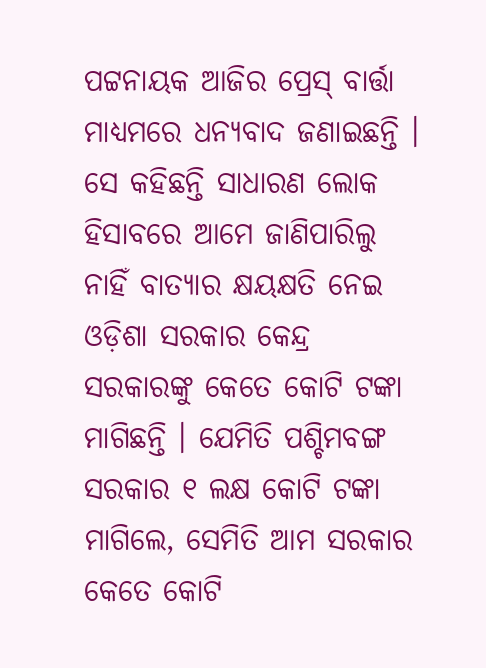ପଟ୍ଟନାୟକ ଆଜିର ପ୍ରେସ୍ ବାର୍ତ୍ତା ମାଧ୍ୟମରେ ଧନ୍ୟବାଦ ଜଣାଇଛନ୍ତି । ସେ କହିଛନ୍ତି ସାଧାରଣ ଲୋକ ହିସାବରେ ଆମେ ଜାଣିପାରିଲୁ ନାହିଁ ବାତ୍ୟାର କ୍ଷୟକ୍ଷତି ନେଇ ଓଡ଼ିଶା ସରକାର କେନ୍ଦ୍ର ସରକାରଙ୍କୁ କେତେ କୋଟି ଟଙ୍କା ମାଗିଛନ୍ତି । ଯେମିତି ପଶ୍ଚିମବଙ୍ଗ ସରକାର ୧ ଲକ୍ଷ କୋଟି ଟଙ୍କା ମାଗିଲେ, ସେମିତି ଆମ ସରକାର କେତେ କୋଟି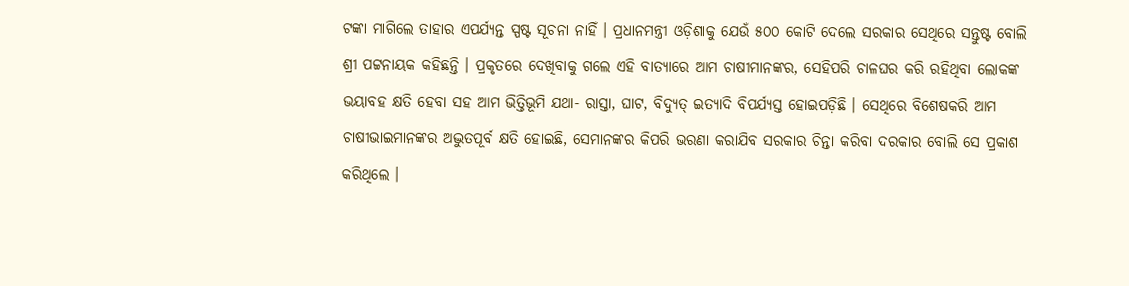ଟଙ୍କା ମାଗିଲେ ତାହାର ଏପର୍ଯ୍ୟନ୍ତ ସ୍ପଷ୍ଟ ସୂଚନା ନାହିଁ । ପ୍ରଧାନମନ୍ତ୍ରୀ ଓଡ଼ିଶାକୁ ଯେଉଁ ୫୦୦ କୋଟି ଦେଲେ ସରକାର ସେଥିରେ ସନ୍ତୁଷ୍ଟ ବୋଲି ଶ୍ରୀ ପଟ୍ଟନାୟକ କହିଛନ୍ତି । ପ୍ରକୃତରେ ଦେଖିବାକୁ ଗଲେ ଏହି ବାତ୍ୟାରେ ଆମ ଚାଷୀମାନଙ୍କର, ସେହିପରି ଚାଳଘର କରି ରହିଥିବା ଲୋକଙ୍କ ଭୟାବହ କ୍ଷତି ହେବା ସହ ଆମ ଭିତ୍ତିଭୂମି ଯଥା- ରାସ୍ତା, ଘାଟ, ବିଦ୍ୟୁତ୍ ଇତ୍ୟାଦି ବିପର୍ଯ୍ୟସ୍ତ ହୋଇପଡ଼ିଛି । ସେଥିରେ ବିଶେଷକରି ଆମ ଚାଷୀଭାଇମାନଙ୍କର ଅଦ୍ଭୁତପୂର୍ବ କ୍ଷତି ହୋଇଛି, ସେମାନଙ୍କର କିପରି ଭରଣା କରାଯିବ ସରକାର ଚିନ୍ତା କରିବା ଦରକାର ବୋଲି ସେ ପ୍ରକାଶ କରିଥିଲେ ।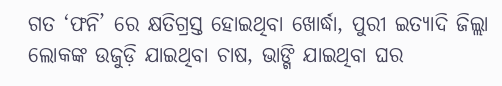ଗତ ‘ଫନି’ ରେ କ୍ଷତିଗ୍ରସ୍ତ ହୋଇଥିବା ଖୋର୍ଦ୍ଧା, ପୁରୀ ଇତ୍ୟାଦି ଜିଲ୍ଲା ଲୋକଙ୍କ ଉଜୁଡ଼ି ଯାଇଥିବା ଚାଷ, ଭାଙ୍ଗି ଯାଇଥିବା ଘର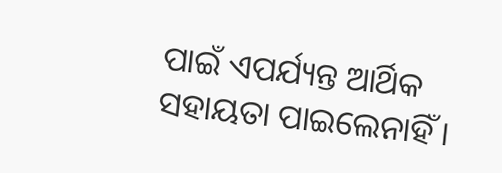ପାଇଁ ଏପର୍ଯ୍ୟନ୍ତ ଆର୍ଥିକ ସହାୟତା ପାଇଲେନାହିଁ ।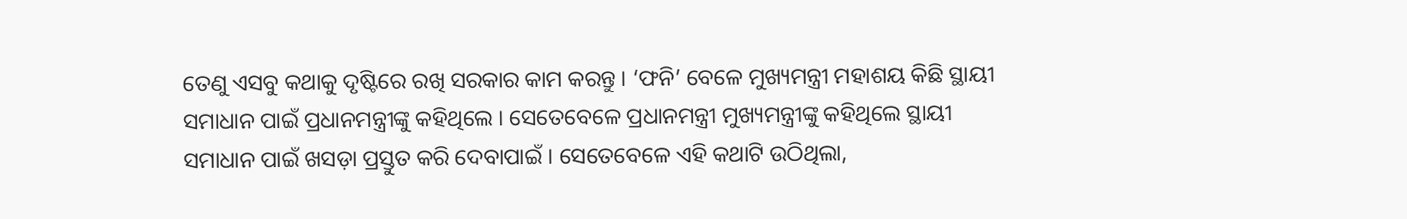ତେଣୁ ଏସବୁ କଥାକୁ ଦୃଷ୍ଟିରେ ରଖି ସରକାର କାମ କରନ୍ତୁ । ‘ଫନି’ ବେଳେ ମୁଖ୍ୟମନ୍ତ୍ରୀ ମହାଶୟ କିଛି ସ୍ଥାୟୀ ସମାଧାନ ପାଇଁ ପ୍ରଧାନମନ୍ତ୍ରୀଙ୍କୁ କହିଥିଲେ । ସେତେବେଳେ ପ୍ରଧାନମନ୍ତ୍ରୀ ମୁଖ୍ୟମନ୍ତ୍ରୀଙ୍କୁ କହିଥିଲେ ସ୍ଥାୟୀ ସମାଧାନ ପାଇଁ ଖସଡ଼ା ପ୍ରସ୍ତୁତ କରି ଦେବାପାଇଁ । ସେତେବେଳେ ଏହି କଥାଟି ଉଠିଥିଲା,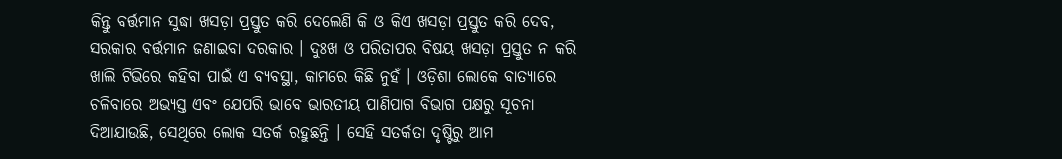କିନ୍ତୁ ବର୍ତ୍ତମାନ ସୁଦ୍ଧା ଖସଡ଼ା ପ୍ରସ୍ତୁତ କରି ଦେଲେଣି କି ଓ କିଏ ଖସଡ଼ା ପ୍ରସ୍ତୁତ କରି ଦେବ, ସରକାର ବର୍ତ୍ତମାନ ଜଣାଇବା ଦରକାର । ଦୁଃଖ ଓ ପରିତାପର ବିଷୟ ଖସଡ଼ା ପ୍ରସ୍ତୁତ ନ କରି ଖାଲି ଟିଭିରେ କହିବା ପାଇଁ ଏ ବ୍ୟବସ୍ଥା, କାମରେ କିଛି ନୁହଁ । ଓଡ଼ିଶା ଲୋକେ ବାତ୍ୟାରେ ଚଳିବାରେ ଅଭ୍ୟସ୍ତ ଏବଂ ଯେପରି ଭାବେ ଭାରତୀୟ ପାଣିପାଗ ବିଭାଗ ପକ୍ଷରୁ ସୂଚନା ଦିଆଯାଉଛି, ସେଥିରେ ଲୋକ ସତର୍କ ରହୁଛନ୍ତି । ସେହି ସତର୍କତା ଦୃଷ୍ଟିରୁ ଆମ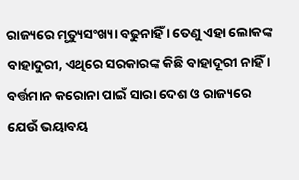ରାଜ୍ୟରେ ମୃତ୍ୟୁସଂଖ୍ୟା ବଢୁନାହିଁ । ତେଣୁ ଏହା ଲୋକଙ୍କ ବାହାଦୁରୀ, ଏଥିରେ ସରକାରଙ୍କ କିଛି ବାହାଦୂରୀ ନାହିଁ । ବର୍ତ୍ତମାନ କରୋନା ପାଇଁ ସାରା ଦେଶ ଓ ରାଜ୍ୟରେ ଯେଉଁ ଭୟାବୟ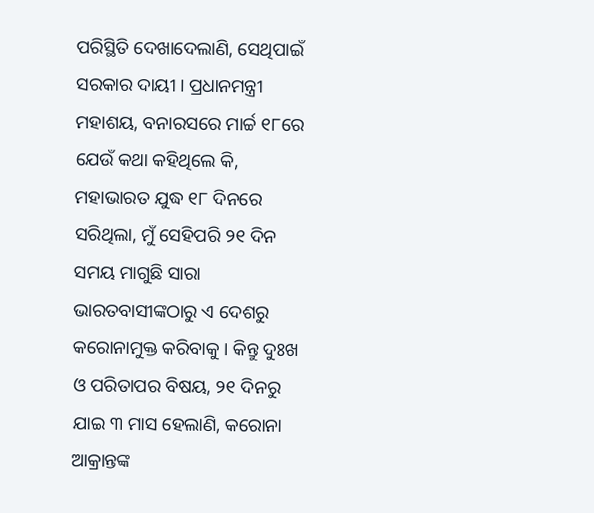ପରିସ୍ଥିତି ଦେଖାଦେଲାଣି, ସେଥିପାଇଁ ସରକାର ଦାୟୀ । ପ୍ରଧାନମନ୍ତ୍ରୀ ମହାଶୟ, ବନାରସରେ ମାର୍ଚ୍ଚ ୧୮ରେ ଯେଉଁ କଥା କହିଥିଲେ କି, ମହାଭାରତ ଯୁଦ୍ଧ ୧୮ ଦିନରେ ସରିଥିଲା, ମୁଁ ସେହିପରି ୨୧ ଦିନ ସମୟ ମାଗୁଛି ସାରା ଭାରତବାସୀଙ୍କଠାରୁ ଏ ଦେଶରୁ କରୋନାମୁକ୍ତ କରିବାକୁ । କିନ୍ତୁ ଦୁଃଖ ଓ ପରିତାପର ବିଷୟ, ୨୧ ଦିନରୁ ଯାଇ ୩ ମାସ ହେଲାଣି, କରୋନା ଆକ୍ରାନ୍ତଙ୍କ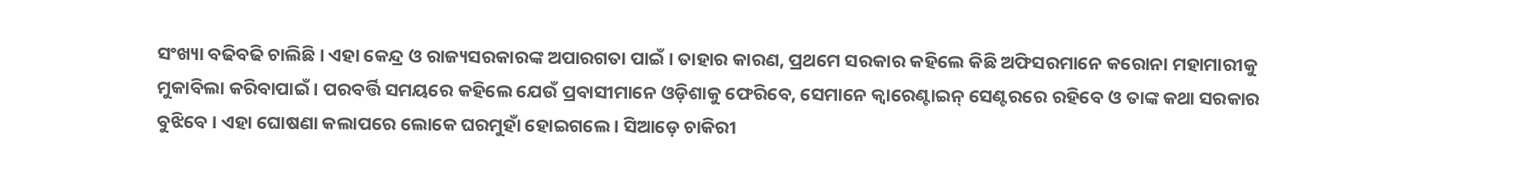ସଂଖ୍ୟା ବଢିବଢି ଚାଲିଛି । ଏହା କେନ୍ଦ୍ର ଓ ରାଜ୍ୟସରକାରଙ୍କ ଅପାରଗତା ପାଇଁ । ତାହାର କାରଣ, ପ୍ରଥମେ ସରକାର କହିଲେ କିଛି ଅଫିସରମାନେ କରୋନା ମହାମାରୀକୁ ମୁକାବିଲା କରିବାପାଇଁ । ପରବର୍ତ୍ତି ସମୟରେ କହିଲେ ଯେଉଁ ପ୍ରବାସୀମାନେ ଓଡ଼ିଶାକୁ ଫେରିବେ, ସେମାନେ କ୍ୱାରେଣ୍ଟାଇନ୍ ସେଣ୍ଟରରେ ରହିବେ ଓ ତାଙ୍କ କଥା ସରକାର ବୁଝିବେ । ଏହା ଘୋଷଣା କଲାପରେ ଲୋକେ ଘରମୁହାଁ ହୋଇଗଲେ । ସିଆଡ଼େ ଚାକିରୀ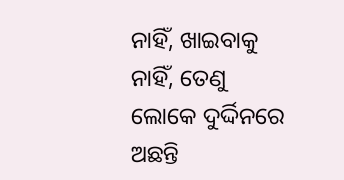ନାହିଁ, ଖାଇବାକୁ ନାହିଁ, ତେଣୁ ଲୋକେ ଦୁର୍ଦ୍ଦିନରେ ଅଛନ୍ତି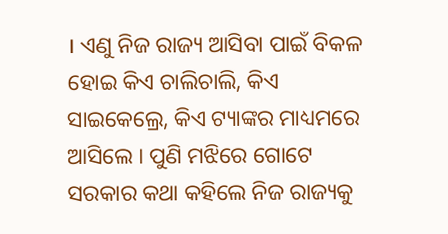। ଏଣୁ ନିଜ ରାଜ୍ୟ ଆସିବା ପାଇଁ ବିକଳ ହୋଇ କିଏ ଚାଲିଚାଲି, କିଏ ସାଇକେଲ୍ରେ, କିଏ ଟ୍ୟାଙ୍କର ମାଧ୍ୟମରେ ଆସିଲେ । ପୁଣି ମଝିରେ ଗୋଟେ ସରକାର କଥା କହିଲେ ନିଜ ରାଜ୍ୟକୁ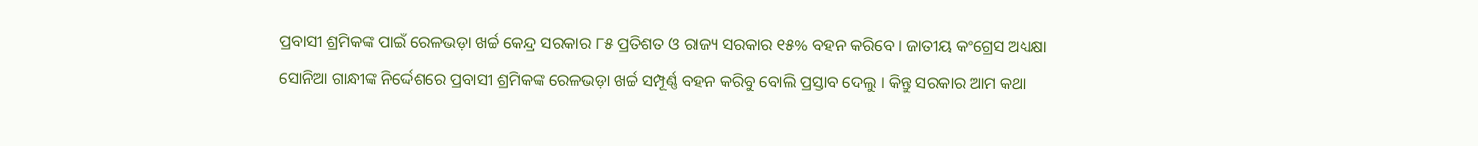ପ୍ରବାସୀ ଶ୍ରମିକଙ୍କ ପାଇଁ ରେଳଭଡ଼ା ଖର୍ଚ୍ଚ କେନ୍ଦ୍ର ସରକାର ୮୫ ପ୍ରତିଶତ ଓ ରାଜ୍ୟ ସରକାର ୧୫% ବହନ କରିବେ । ଜାତୀୟ କଂଗ୍ରେସ ଅଧ୍ୟକ୍ଷା ସୋନିଆ ଗାନ୍ଧୀଙ୍କ ନିର୍ଦ୍ଦେଶରେ ପ୍ରବାସୀ ଶ୍ରମିକଙ୍କ ରେଳଭଡ଼ା ଖର୍ଚ୍ଚ ସମ୍ପୂର୍ଣ୍ଣ ବହନ କରିବୁ ବୋଲି ପ୍ରସ୍ତାବ ଦେଲୁ । କିନ୍ତୁ ସରକାର ଆମ କଥା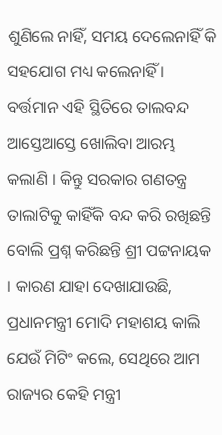ଶୁଣିଲେ ନାହିଁ, ସମୟ ଦେଲେନାହିଁ କି ସହଯୋଗ ମଧ୍ୟ କଲେନାହିଁ । ବର୍ତ୍ତମାନ ଏହି ସ୍ଥିତିରେ ତାଲବନ୍ଦ ଆସ୍ତେଆସ୍ତେ ଖୋଲିବା ଆରମ୍ଭ କଲାଣି । କିନ୍ତୁ ସରକାର ଗଣତନ୍ତ୍ର ତାଲାଟିକୁ କାହିଁକି ବନ୍ଦ କରି ରଖିଛନ୍ତି ବୋଲି ପ୍ରଶ୍ନ କରିଛନ୍ତି ଶ୍ରୀ ପଟ୍ଟନାୟକ । କାରଣ ଯାହା ଦେଖାଯାଉଛି, ପ୍ରଧାନମନ୍ତ୍ରୀ ମୋଦି ମହାଶୟ କାଲି ଯେଉଁ ମିଟିଂ କଲେ, ସେଥିରେ ଆମ ରାଜ୍ୟର କେହି ମନ୍ତ୍ରୀ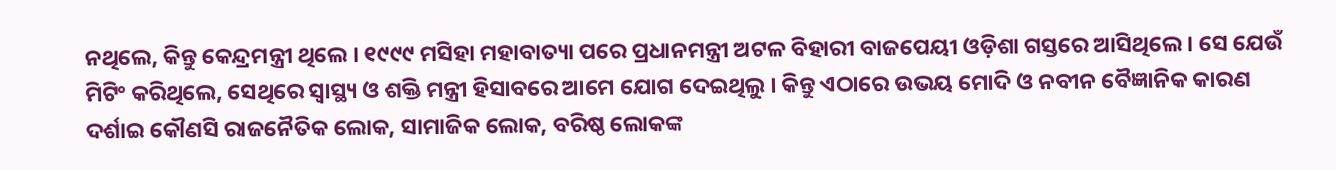ନଥିଲେ, କିନ୍ତୁ କେନ୍ଦ୍ରମନ୍ତ୍ରୀ ଥିଲେ । ୧୯୯୯ ମସିହା ମହାବାତ୍ୟା ପରେ ପ୍ରଧାନମନ୍ତ୍ରୀ ଅଟଳ ବିହାରୀ ବାଜପେୟୀ ଓଡ଼ିଶା ଗସ୍ତରେ ଆସିଥିଲେ । ସେ ଯେଉଁ ମିଟିଂ କରିଥିଲେ, ସେଥିରେ ସ୍ୱାସ୍ଥ୍ୟ ଓ ଶକ୍ତି ମନ୍ତ୍ରୀ ହିସାବରେ ଆମେ ଯୋଗ ଦେଇଥିଲୁ । କିନ୍ତୁ ଏଠାରେ ଉଭୟ ମୋଦି ଓ ନବୀନ ବୈଜ୍ଞାନିକ କାରଣ ଦର୍ଶାଇ କୌଣସି ରାଜନୈତିକ ଲୋକ, ସାମାଜିକ ଲୋକ, ବରିଷ୍ଠ ଲୋକଙ୍କ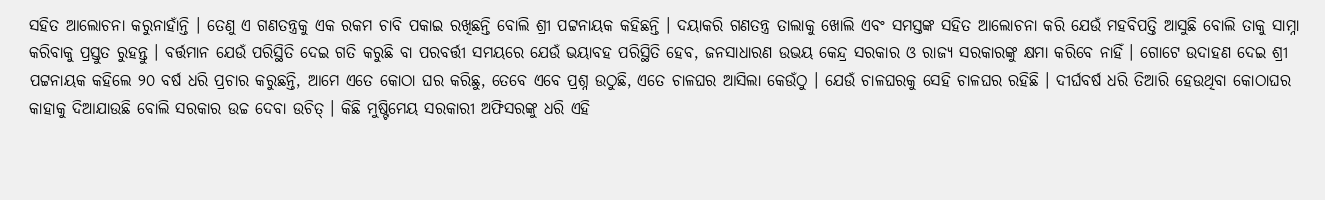ସହିତ ଆଲୋଚନା କରୁନାହାଁନ୍ତି । ତେଣୁ ଏ ଗଣତନ୍ତ୍ରକୁ ଏକ ରକମ ଚାବି ପକାଇ ରଖିଛନ୍ତି ବୋଲି ଶ୍ରୀ ପଟ୍ଟନାୟକ କହିଛନ୍ତି । ଦୟାକରି ଗଣତନ୍ତ୍ର ତାଲାକୁ ଖୋଲି ଏବଂ ସମସ୍ତଙ୍କ ସହିତ ଆଲୋଚନା କରି ଯେଉଁ ମହବିପତ୍ତି ଆସୁଛି ବୋଲି ତାକୁ ସାମ୍ନା କରିବାକୁ ପ୍ରସ୍ତୁତ ରୁହନ୍ତୁ । ବର୍ତ୍ତମାନ ଯେଉଁ ପରିସ୍ଥିତି ଦେଇ ଗତି କରୁଛି ବା ପରବର୍ତ୍ତୀ ସମୟରେ ଯେଉଁ ଭୟାବହ ପରିସ୍ଥିତି ହେବ, ଜନସାଧାରଣ ଉଭୟ କେନ୍ଦ୍ର ସରକାର ଓ ରାଜ୍ୟ ସରକାରଙ୍କୁ କ୍ଷମା କରିବେ ନାହିଁ । ଗୋଟେ ଉଦାହଣ ଦେଇ ଶ୍ରୀ ପଟ୍ଟନାୟକ କହିଲେ ୨୦ ବର୍ଷ ଧରି ପ୍ରଚାର କରୁଛନ୍ତି, ଆମେ ଏତେ କୋଠା ଘର କରିଛୁ, ତେବେ ଏବେ ପ୍ରଶ୍ନ ଉଠୁଛି, ଏତେ ଚାଳଘର ଆସିଲା କେଉଁଠୁ । ଯେଉଁ ଚାଳଘରକୁ ସେହି ଚାଳଘର ରହିଛି । ଦୀର୍ଘବର୍ଷ ଧରି ତିଆରି ହେଉଥିବା କୋଠାଘର କାହାକୁ ଦିଆଯାଉଛି ବୋଲି ସରକାର ଉଚ୍ଚ ଦେବା ଉଚିତ୍ । କିଛି ମୁଷ୍ଟିମେୟ ସରକାରୀ ଅଫିସରଙ୍କୁ ଧରି ଏହି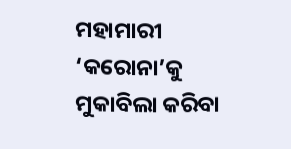ମହାମାରୀ ‘କରୋନା’କୁ ମୁକାବିଲା କରିବା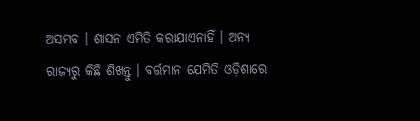ଅସମ୍ଭବ । ଶାସନ ଏମିତି କରାଯାଏନାହିଁ । ଅନ୍ୟ ରାଜ୍ୟରୁ କିଛି ଶିଖନ୍ତୁ । ବର୍ତ୍ତମାନ ଯେମିତି ଓଡ଼ିଶାରେ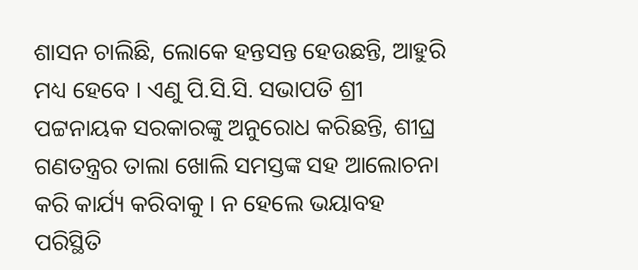ଶାସନ ଚାଲିଛି, ଲୋକେ ହନ୍ତସନ୍ତ ହେଉଛନ୍ତି, ଆହୁରି ମଧ୍ୟ ହେବେ । ଏଣୁ ପି.ସି.ସି. ସଭାପତି ଶ୍ରୀ ପଟ୍ଟନାୟକ ସରକାରଙ୍କୁ ଅନୁରୋଧ କରିଛନ୍ତି, ଶୀଘ୍ର ଗଣତନ୍ତ୍ରର ତାଲା ଖୋଲି ସମସ୍ତଙ୍କ ସହ ଆଲୋଚନା କରି କାର୍ଯ୍ୟ କରିବାକୁ । ନ ହେଲେ ଭୟାବହ ପରିସ୍ଥିତି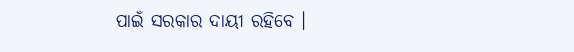ପାଇଁ ସରକାର ଦାୟୀ ରହିବେ ।